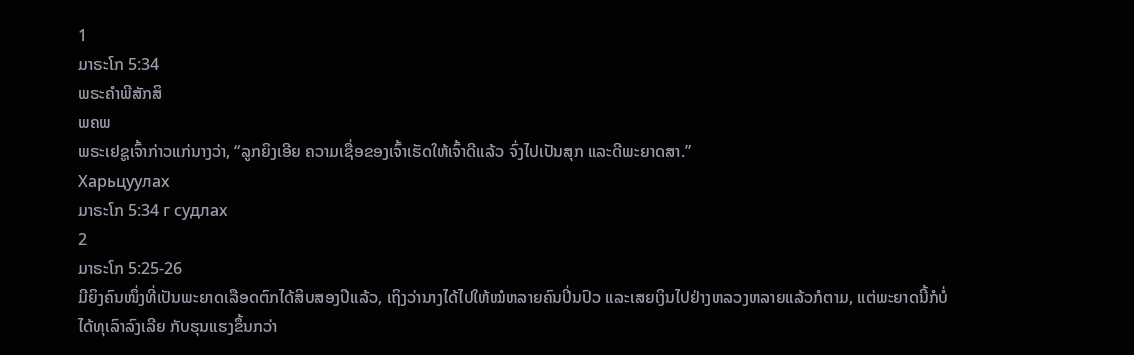1
ມາຣະໂກ 5:34
ພຣະຄຳພີສັກສິ
ພຄພ
ພຣະເຢຊູເຈົ້າກ່າວແກ່ນາງວ່າ, “ລູກຍິງເອີຍ ຄວາມເຊື່ອຂອງເຈົ້າເຮັດໃຫ້ເຈົ້າດີແລ້ວ ຈົ່ງໄປເປັນສຸກ ແລະດີພະຍາດສາ.”
Харьцуулах
ມາຣະໂກ 5:34 г судлах
2
ມາຣະໂກ 5:25-26
ມີຍິງຄົນໜຶ່ງທີ່ເປັນພະຍາດເລືອດຕົກໄດ້ສິບສອງປີແລ້ວ, ເຖິງວ່ານາງໄດ້ໄປໃຫ້ໝໍຫລາຍຄົນປິ່ນປົວ ແລະເສຍເງິນໄປຢ່າງຫລວງຫລາຍແລ້ວກໍຕາມ, ແຕ່ພະຍາດນີ້ກໍບໍ່ໄດ້ທຸເລົາລົງເລີຍ ກັບຮຸນແຮງຂຶ້ນກວ່າ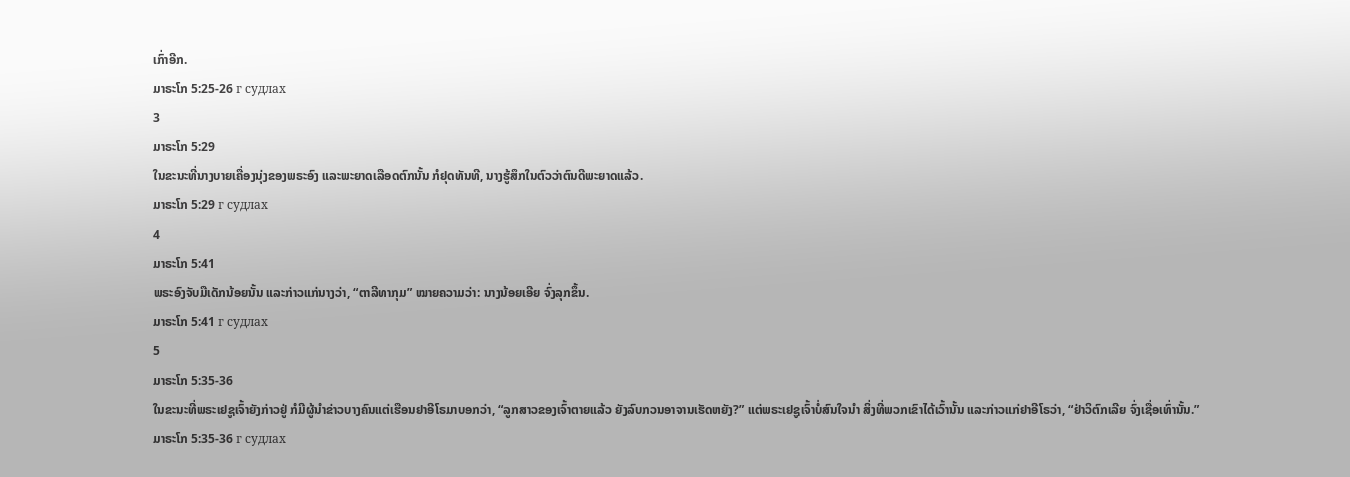ເກົ່າອີກ.
ມາຣະໂກ 5:25-26 г судлах
3
ມາຣະໂກ 5:29
ໃນຂະນະທີ່ນາງບາຍເຄື່ອງນຸ່ງຂອງພຣະອົງ ແລະພະຍາດເລືອດຕົກນັ້ນ ກໍຢຸດທັນທີ, ນາງຮູ້ສຶກໃນຕົວວ່າຕົນດີພະຍາດແລ້ວ.
ມາຣະໂກ 5:29 г судлах
4
ມາຣະໂກ 5:41
ພຣະອົງຈັບມືເດັກນ້ອຍນັ້ນ ແລະກ່າວແກ່ນາງວ່າ, “ຕາລີທາກຸມ” ໝາຍຄວາມວ່າ: ນາງນ້ອຍເອີຍ ຈົ່ງລຸກຂຶ້ນ.
ມາຣະໂກ 5:41 г судлах
5
ມາຣະໂກ 5:35-36
ໃນຂະນະທີ່ພຣະເຢຊູເຈົ້າຍັງກ່າວຢູ່ ກໍມີຜູ້ນຳຂ່າວບາງຄົນແຕ່ເຮືອນຢາອີໂຣມາບອກວ່າ, “ລູກສາວຂອງເຈົ້າຕາຍແລ້ວ ຍັງລົບກວນອາຈານເຮັດຫຍັງ?” ແຕ່ພຣະເຢຊູເຈົ້າບໍ່ສົນໃຈນຳ ສິ່ງທີ່ພວກເຂົາໄດ້ເວົ້ານັ້ນ ແລະກ່າວແກ່ຢາອີໂຣວ່າ, “ຢ່າວິຕົກເລີຍ ຈົ່ງເຊື່ອເທົ່ານັ້ນ.”
ມາຣະໂກ 5:35-36 г судлах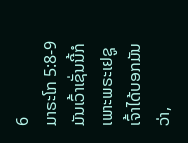6
ມາຣະໂກ 5:8-9
ມັນເວົ້າເຊັ່ນນີ້ກໍເພາະພຣະເຢຊູເຈົ້າໄດ້ບອກມັນວ່າ,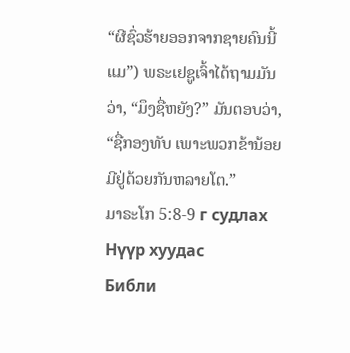“ຜີຊົ່ວຮ້າຍອອກຈາກຊາຍຄົນນີ້ແມ”) ພຣະເຢຊູເຈົ້າໄດ້ຖາມມັນວ່າ, “ມຶງຊື່ຫຍັງ?” ມັນຕອບວ່າ, “ຊື່ກອງທັບ ເພາະພວກຂ້ານ້ອຍມີຢູ່ດ້ວຍກັນຫລາຍໂຕ.”
ມາຣະໂກ 5:8-9 г судлах
Нүүр хуудас
Библи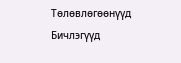Тѳлѳвлѳгѳѳнүүд
Бичлэгүүд